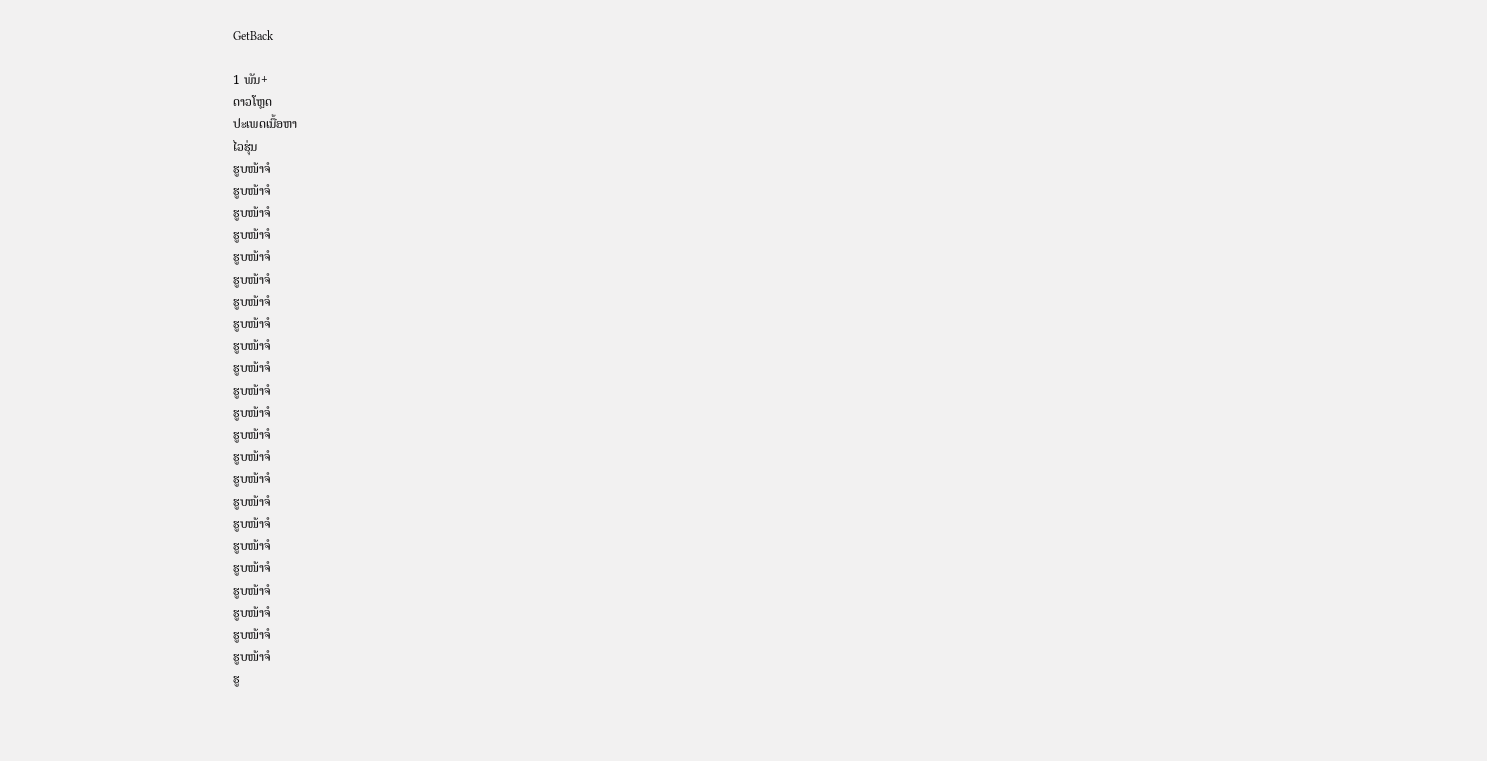GetBack

1 ພັນ+
ດາວໂຫຼດ
ປະເພດເນື້ອຫາ
ໄວຮຸ່ນ
ຮູບໜ້າຈໍ
ຮູບໜ້າຈໍ
ຮູບໜ້າຈໍ
ຮູບໜ້າຈໍ
ຮູບໜ້າຈໍ
ຮູບໜ້າຈໍ
ຮູບໜ້າຈໍ
ຮູບໜ້າຈໍ
ຮູບໜ້າຈໍ
ຮູບໜ້າຈໍ
ຮູບໜ້າຈໍ
ຮູບໜ້າຈໍ
ຮູບໜ້າຈໍ
ຮູບໜ້າຈໍ
ຮູບໜ້າຈໍ
ຮູບໜ້າຈໍ
ຮູບໜ້າຈໍ
ຮູບໜ້າຈໍ
ຮູບໜ້າຈໍ
ຮູບໜ້າຈໍ
ຮູບໜ້າຈໍ
ຮູບໜ້າຈໍ
ຮູບໜ້າຈໍ
ຮູ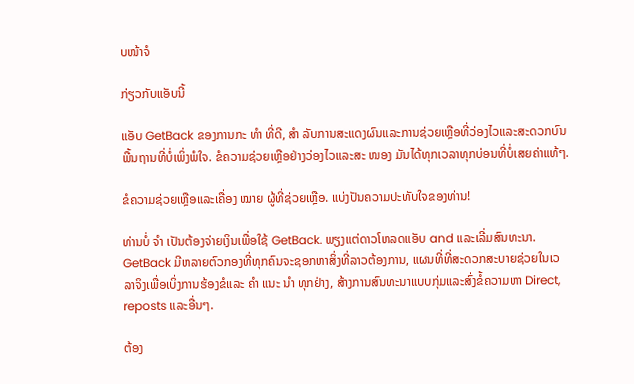ບໜ້າຈໍ

ກ່ຽວກັບແອັບນີ້

ແອັບ GetBack ຂອງການກະ ທຳ ທີ່ດີ, ສຳ ລັບການສະແດງຜົນແລະການຊ່ວຍເຫຼືອທີ່ວ່ອງໄວແລະສະດວກບົນພື້ນຖານທີ່ບໍ່ເພິ່ງພໍໃຈ. ຂໍຄວາມຊ່ວຍເຫຼືອຢ່າງວ່ອງໄວແລະສະ ໜອງ ມັນໄດ້ທຸກເວລາທຸກບ່ອນທີ່ບໍ່ເສຍຄ່າແທ້ໆ.

ຂໍຄວາມຊ່ວຍເຫຼືອແລະເຄື່ອງ ໝາຍ ຜູ້ທີ່ຊ່ວຍເຫຼືອ. ແບ່ງປັນຄວາມປະທັບໃຈຂອງທ່ານ!

ທ່ານບໍ່ ຈຳ ເປັນຕ້ອງຈ່າຍເງິນເພື່ອໃຊ້ GetBack. ພຽງແຕ່ດາວໂຫລດແອັບ and ແລະເລີ່ມສົນທະນາ. GetBack ມີຫລາຍຕົວກອງທີ່ທຸກຄົນຈະຊອກຫາສິ່ງທີ່ລາວຕ້ອງການ, ແຜນທີ່ທີ່ສະດວກສະບາຍຊ່ວຍໃນເວລາຈິງເພື່ອເບິ່ງການຮ້ອງຂໍແລະ ຄຳ ແນະ ນຳ ທຸກຢ່າງ, ສ້າງການສົນທະນາແບບກຸ່ມແລະສົ່ງຂໍ້ຄວາມຫາ Direct, reposts ແລະອື່ນໆ.

ຕ້ອງ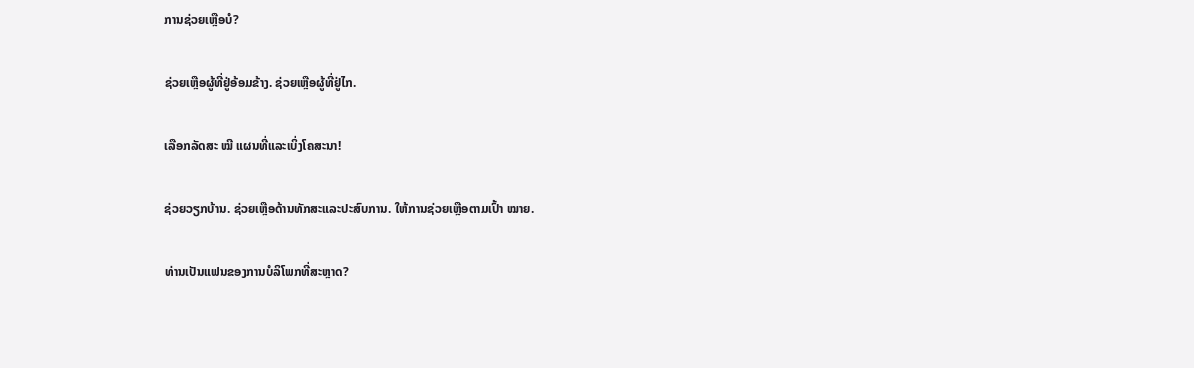ການຊ່ວຍເຫຼືອບໍ?

ຊ່ວຍເຫຼືອຜູ້ທີ່ຢູ່ອ້ອມຂ້າງ. ຊ່ວຍເຫຼືອຜູ້ທີ່ຢູ່ໄກ.

ເລືອກລັດສະ ໝີ ແຜນທີ່ແລະເບິ່ງໂຄສະນາ!

ຊ່ວຍວຽກບ້ານ. ຊ່ວຍເຫຼືອດ້ານທັກສະແລະປະສົບການ. ໃຫ້ການຊ່ວຍເຫຼືອຕາມເປົ້າ ໝາຍ.

ທ່ານເປັນແຟນຂອງການບໍລິໂພກທີ່ສະຫຼາດ?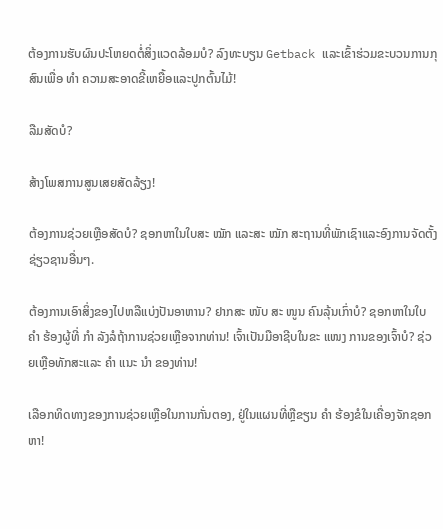ຕ້ອງການຮັບຜົນປະໂຫຍດຕໍ່ສິ່ງແວດລ້ອມບໍ? ລົງທະບຽນ Getback ແລະເຂົ້າຮ່ວມຂະບວນການກຸສົນເພື່ອ ທຳ ຄວາມສະອາດຂີ້ເຫຍື້ອແລະປູກຕົ້ນໄມ້!

ລືມສັດບໍ?

ສ້າງໂພສການສູນເສຍສັດລ້ຽງ!

ຕ້ອງການຊ່ວຍເຫຼືອສັດບໍ? ຊອກຫາໃນໃບສະ ໝັກ ແລະສະ ໝັກ ສະຖານທີ່ພັກເຊົາແລະອົງການຈັດຕັ້ງຊ່ຽວຊານອື່ນໆ.

ຕ້ອງການເອົາສິ່ງຂອງໄປຫລືແບ່ງປັນອາຫານ? ຢາກສະ ໜັບ ສະ ໜູນ ຄົນລຸ້ນເກົ່າບໍ? ຊອກຫາໃນໃບ ຄຳ ຮ້ອງຜູ້ທີ່ ກຳ ລັງລໍຖ້າການຊ່ວຍເຫຼືອຈາກທ່ານ! ເຈົ້າເປັນມືອາຊີບໃນຂະ ແໜງ ການຂອງເຈົ້າບໍ? ຊ່ວຍເຫຼືອທັກສະແລະ ຄຳ ແນະ ນຳ ຂອງທ່ານ!

ເລືອກທິດທາງຂອງການຊ່ວຍເຫຼືອໃນການກັ່ນຕອງ, ຢູ່ໃນແຜນທີ່ຫຼືຂຽນ ຄຳ ຮ້ອງຂໍໃນເຄື່ອງຈັກຊອກຫາ!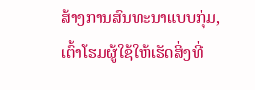ສ້າງການສົນທະນາແບບກຸ່ມ, ເຕົ້າໂຮມຜູ້ໃຊ້ໃຫ້ເຮັດສິ່ງທີ່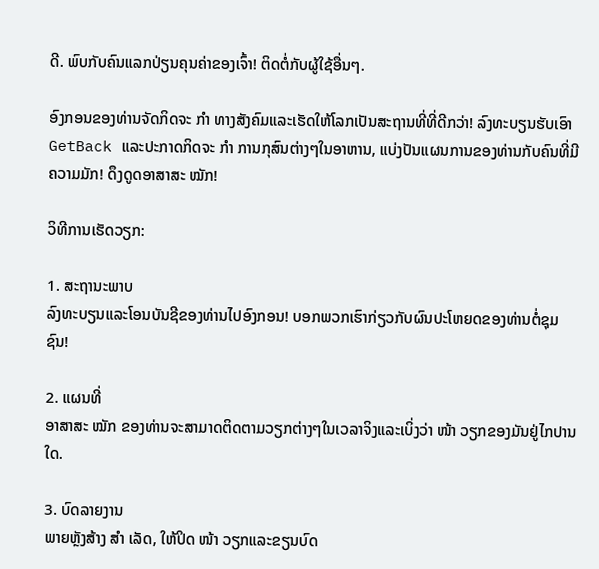ດີ. ພົບກັບຄົນແລກປ່ຽນຄຸນຄ່າຂອງເຈົ້າ! ຕິດຕໍ່ກັບຜູ້ໃຊ້ອື່ນໆ.

ອົງກອນຂອງທ່ານຈັດກິດຈະ ກຳ ທາງສັງຄົມແລະເຮັດໃຫ້ໂລກເປັນສະຖານທີ່ທີ່ດີກວ່າ! ລົງທະບຽນຮັບເອົາ GetBack ແລະປະກາດກິດຈະ ກຳ ການກຸສົນຕ່າງໆໃນອາຫານ, ແບ່ງປັນແຜນການຂອງທ່ານກັບຄົນທີ່ມີຄວາມມັກ! ດຶງດູດອາສາສະ ໝັກ!

ວິທີການເຮັດວຽກ:

1. ສະຖານະພາບ
ລົງທະບຽນແລະໂອນບັນຊີຂອງທ່ານໄປອົງກອນ! ບອກພວກເຮົາກ່ຽວກັບຜົນປະໂຫຍດຂອງທ່ານຕໍ່ຊຸມຊົນ!

2. ແຜນທີ່
ອາສາສະ ໝັກ ຂອງທ່ານຈະສາມາດຕິດຕາມວຽກຕ່າງໆໃນເວລາຈິງແລະເບິ່ງວ່າ ໜ້າ ວຽກຂອງມັນຢູ່ໄກປານໃດ.

3. ບົດລາຍງານ
ພາຍຫຼັງສ້າງ ສຳ ເລັດ, ໃຫ້ປິດ ໜ້າ ວຽກແລະຂຽນບົດ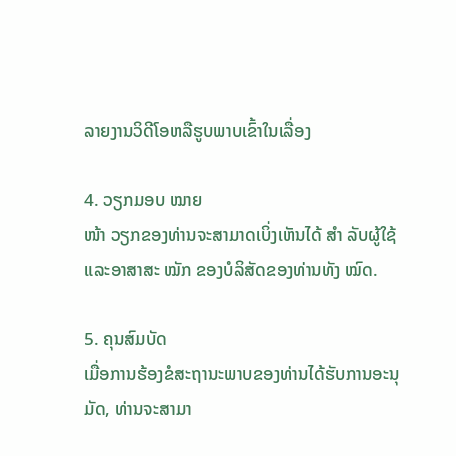ລາຍງານວິດີໂອຫລືຮູບພາບເຂົ້າໃນເລື່ອງ

4. ວຽກມອບ ໝາຍ
ໜ້າ ວຽກຂອງທ່ານຈະສາມາດເບິ່ງເຫັນໄດ້ ສຳ ລັບຜູ້ໃຊ້ແລະອາສາສະ ໝັກ ຂອງບໍລິສັດຂອງທ່ານທັງ ໝົດ.

5. ຄຸນສົມບັດ
ເມື່ອການຮ້ອງຂໍສະຖານະພາບຂອງທ່ານໄດ້ຮັບການອະນຸມັດ, ທ່ານຈະສາມາ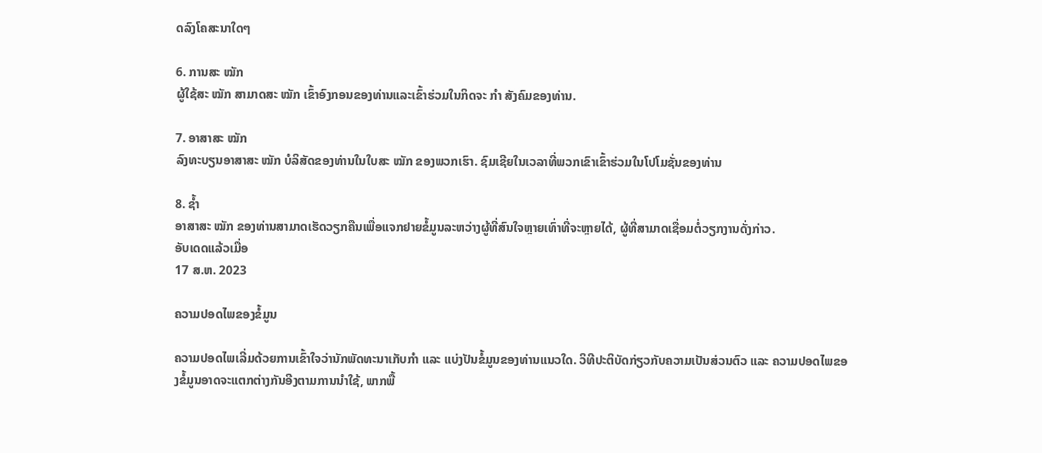ດລົງໂຄສະນາໃດໆ

6. ການສະ ໝັກ
ຜູ້ໃຊ້ສະ ໝັກ ສາມາດສະ ໝັກ ເຂົ້າອົງກອນຂອງທ່ານແລະເຂົ້າຮ່ວມໃນກິດຈະ ກຳ ສັງຄົມຂອງທ່ານ.

7. ອາສາສະ ໝັກ
ລົງທະບຽນອາສາສະ ໝັກ ບໍລິສັດຂອງທ່ານໃນໃບສະ ໝັກ ຂອງພວກເຮົາ. ຊົມເຊີຍໃນເວລາທີ່ພວກເຂົາເຂົ້າຮ່ວມໃນໂປໂມຊັ່ນຂອງທ່ານ

8. ຊໍ້າ
ອາສາສະ ໝັກ ຂອງທ່ານສາມາດເຮັດວຽກຄືນເພື່ອແຈກຢາຍຂໍ້ມູນລະຫວ່າງຜູ້ທີ່ສົນໃຈຫຼາຍເທົ່າທີ່ຈະຫຼາຍໄດ້, ຜູ້ທີ່ສາມາດເຊື່ອມຕໍ່ວຽກງານດັ່ງກ່າວ.
ອັບເດດແລ້ວເມື່ອ
17 ສ.ຫ. 2023

ຄວາມປອດໄພຂອງຂໍ້ມູນ

ຄວາມປອດໄພເລີ່ມດ້ວຍການເຂົ້າໃຈວ່ານັກພັດທະນາເກັບກຳ ແລະ ແບ່ງປັນຂໍ້ມູນຂອງທ່ານແນວໃດ. ວິທີປະຕິບັດກ່ຽວກັບຄວາມເປັນສ່ວນຕົວ ແລະ ຄວາມປອດໄພຂອງຂໍ້ມູນອາດຈະແຕກຕ່າງກັນອີງຕາມການນຳໃຊ້, ພາກພື້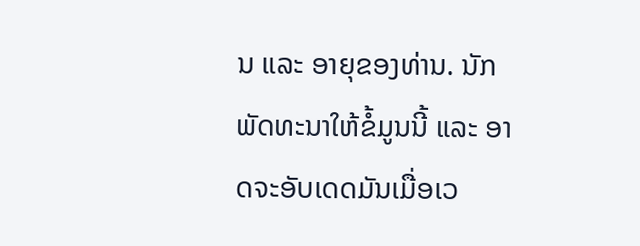ນ ແລະ ອາຍຸຂອງທ່ານ. ນັກພັດທະນາໃຫ້ຂໍ້ມູນນີ້ ແລະ ອາດຈະອັບເດດມັນເມື່ອເວ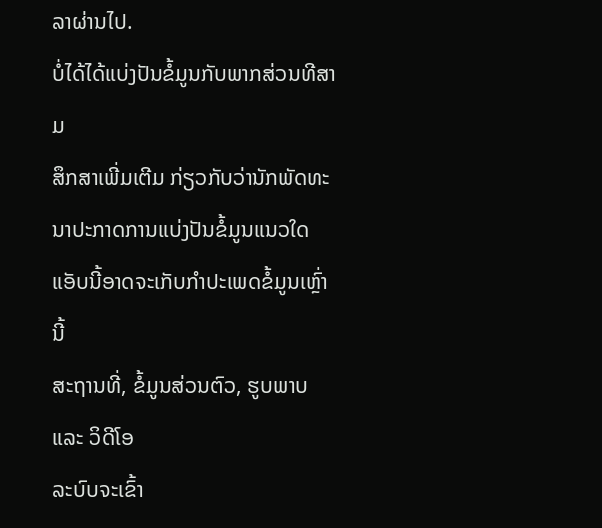ລາຜ່ານໄປ.
ບໍ່ໄດ້ໄດ້ແບ່ງປັນຂໍ້ມູນກັບພາກສ່ວນທີສາມ
ສຶກສາເພີ່ມເຕີມ ກ່ຽວກັບວ່ານັກພັດທະນາປະກາດການແບ່ງປັນຂໍ້ມູນແນວໃດ
ແອັບນີ້ອາດຈະເກັບກຳປະເພດຂໍ້ມູນເຫຼົ່ານີ້
ສະຖານທີ່, ຂໍ້ມູນສ່ວນຕົວ, ຮູບພາບ ແລະ ວິດີໂອ
ລະບົບຈະເຂົ້າ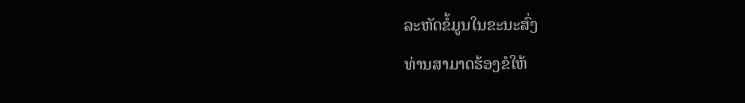ລະຫັດຂໍ້ມູນໃນຂະນະສົ່ງ
ທ່ານສາມາດຮ້ອງຂໍໃຫ້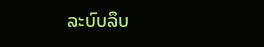ລະບົບລຶບ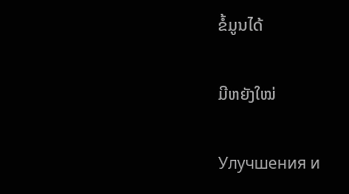ຂໍ້ມູນໄດ້

ມີຫຍັງໃໝ່

Улучшения и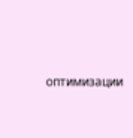оптимизации